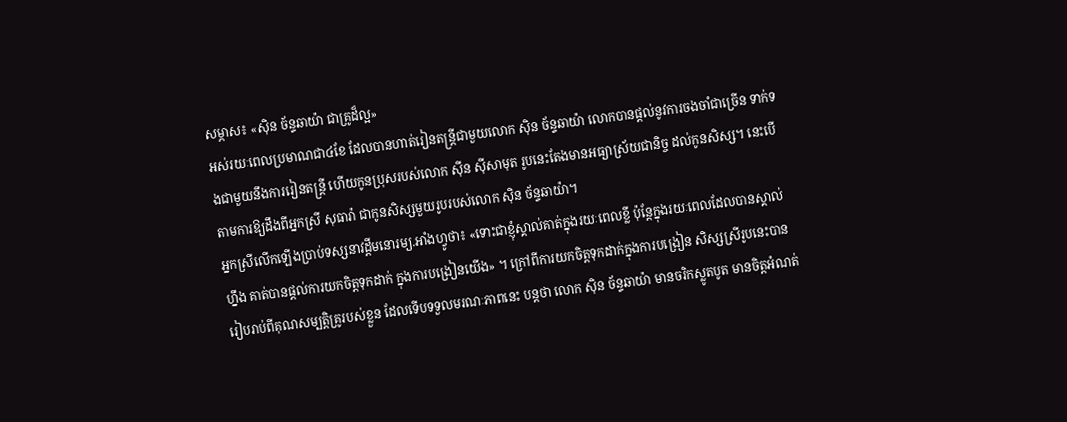សម្ភាស៖ «ស៊ិន ច័ន្ទឆាយ៉ា ជាគ្រូដ៏ល្អ»
អស់រយៈពេលប្រមាណជា៤ខែ ដែលបានហាត់រៀនតន្រ្តីជាមួយលោក ស៊ិន ច័ន្ទឆាយ៉ា លោកបានផ្តល់នូវការចងចាំជាច្រើន ទាក់ទងជាមួយនឹងការរៀនតន្រ្តី ហើយកូនប្រុសរបស់លោក ស៊ីន ស៊ីសាមុត រូបនេះតែងមានអធ្យាស្រ័យជានិច្ច ដល់កូនសិស្ស។ នេះបើតាមការឱ្យដឹងពីអ្នកស្រី សុធារ៉ា ជាកូនសិស្សមួយរូបរបស់លោក ស៊ិន ច័ន្ទឆាយ៉ា។
អ្នកស្រីលើកឡើងប្រាប់ទស្សនាវដ្តីមនោរម្យ.អាំងហ្វូថា៖ «ទោះជាខ្ញុំស្គាល់គាត់ក្នុងរយៈពេលខ្លី ប៉ុន្តែក្នុងរយៈពេលដែលបានស្គាល់ហ្នឹង គាត់បានផ្តល់ការយកចិត្តទុកដាក់ ក្នុងការបង្រៀនយើង» ។ ក្រៅពីការយកចិត្តទុកដាក់ក្នុងការបង្រៀន សិស្សស្រីរូបនេះបានរៀបរាប់ពីគុណសម្បត្តិគ្រូរបស់ខ្លួន ដែលទើបទទួលមរណៈភាពនេះ បន្តថា លោក ស៊ិន ច័ន្ទឆាយ៉ា មានចរិកស្លូតបូត មានចិត្តអំណត់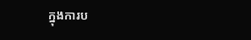ក្នុងការប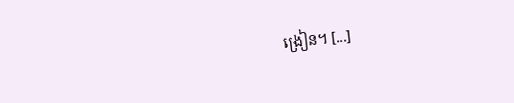ង្រៀន។ [...]